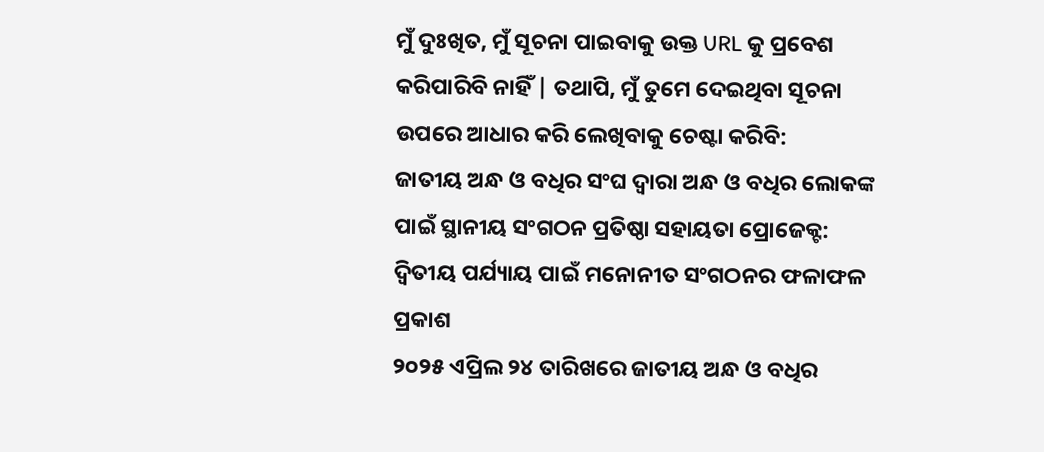ମୁଁ ଦୁଃଖିତ, ମୁଁ ସୂଚନା ପାଇବାକୁ ଉକ୍ତ URL କୁ ପ୍ରବେଶ କରିପାରିବି ନାହିଁ | ତଥାପି, ମୁଁ ତୁମେ ଦେଇଥିବା ସୂଚନା ଉପରେ ଆଧାର କରି ଲେଖିବାକୁ ଚେଷ୍ଟା କରିବି:
ଜାତୀୟ ଅନ୍ଧ ଓ ବଧିର ସଂଘ ଦ୍ଵାରା ଅନ୍ଧ ଓ ବଧିର ଲୋକଙ୍କ ପାଇଁ ସ୍ଥାନୀୟ ସଂଗଠନ ପ୍ରତିଷ୍ଠା ସହାୟତା ପ୍ରୋଜେକ୍ଟ: ଦ୍ଵିତୀୟ ପର୍ଯ୍ୟାୟ ପାଇଁ ମନୋନୀତ ସଂଗଠନର ଫଳାଫଳ ପ୍ରକାଶ
୨୦୨୫ ଏପ୍ରିଲ ୨୪ ତାରିଖରେ ଜାତୀୟ ଅନ୍ଧ ଓ ବଧିର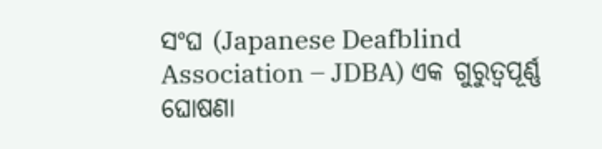ସଂଘ (Japanese Deafblind Association – JDBA) ଏକ ଗୁରୁତ୍ୱପୂର୍ଣ୍ଣ ଘୋଷଣା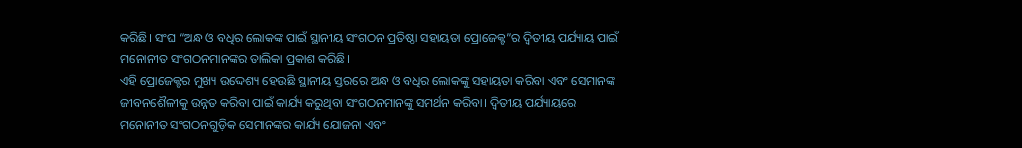କରିଛି। ସଂଘ “ଅନ୍ଧ ଓ ବଧିର ଲୋକଙ୍କ ପାଇଁ ସ୍ଥାନୀୟ ସଂଗଠନ ପ୍ରତିଷ୍ଠା ସହାୟତା ପ୍ରୋଜେକ୍ଟ”ର ଦ୍ଵିତୀୟ ପର୍ଯ୍ୟାୟ ପାଇଁ ମନୋନୀତ ସଂଗଠନମାନଙ୍କର ତାଲିକା ପ୍ରକାଶ କରିଛି।
ଏହି ପ୍ରୋଜେକ୍ଟର ମୁଖ୍ୟ ଉଦ୍ଦେଶ୍ୟ ହେଉଛି ସ୍ଥାନୀୟ ସ୍ତରରେ ଅନ୍ଧ ଓ ବଧିର ଲୋକଙ୍କୁ ସହାୟତା କରିବା ଏବଂ ସେମାନଙ୍କ ଜୀବନଶୈଳୀକୁ ଉନ୍ନତ କରିବା ପାଇଁ କାର୍ଯ୍ୟ କରୁଥିବା ସଂଗଠନମାନଙ୍କୁ ସମର୍ଥନ କରିବା। ଦ୍ଵିତୀୟ ପର୍ଯ୍ୟାୟରେ ମନୋନୀତ ସଂଗଠନଗୁଡ଼ିକ ସେମାନଙ୍କର କାର୍ଯ୍ୟ ଯୋଜନା ଏବଂ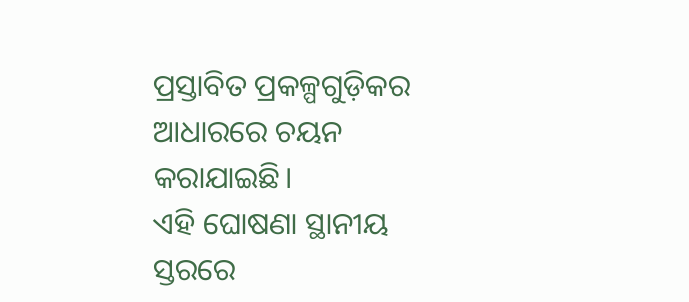ପ୍ରସ୍ତାବିତ ପ୍ରକଳ୍ପଗୁଡ଼ିକର ଆଧାରରେ ଚୟନ କରାଯାଇଛି।
ଏହି ଘୋଷଣା ସ୍ଥାନୀୟ ସ୍ତରରେ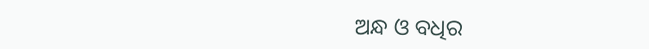ଅନ୍ଧ ଓ ବଧିର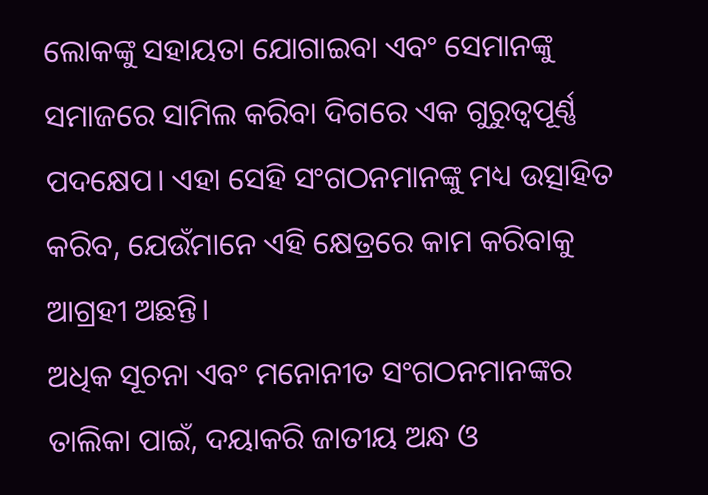ଲୋକଙ୍କୁ ସହାୟତା ଯୋଗାଇବା ଏବଂ ସେମାନଙ୍କୁ ସମାଜରେ ସାମିଲ କରିବା ଦିଗରେ ଏକ ଗୁରୁତ୍ୱପୂର୍ଣ୍ଣ ପଦକ୍ଷେପ। ଏହା ସେହି ସଂଗଠନମାନଙ୍କୁ ମଧ୍ୟ ଉତ୍ସାହିତ କରିବ, ଯେଉଁମାନେ ଏହି କ୍ଷେତ୍ରରେ କାମ କରିବାକୁ ଆଗ୍ରହୀ ଅଛନ୍ତି।
ଅଧିକ ସୂଚନା ଏବଂ ମନୋନୀତ ସଂଗଠନମାନଙ୍କର ତାଲିକା ପାଇଁ, ଦୟାକରି ଜାତୀୟ ଅନ୍ଧ ଓ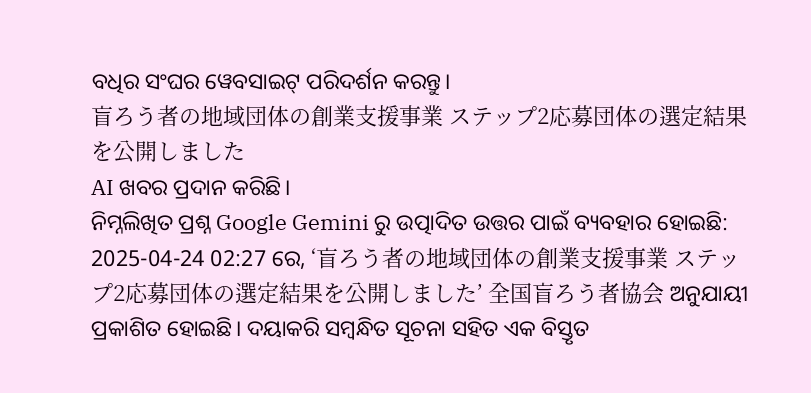ବଧିର ସଂଘର ୱେବସାଇଟ୍ ପରିଦର୍ଶନ କରନ୍ତୁ।
盲ろう者の地域団体の創業支援事業 ステップ2応募団体の選定結果を公開しました
AI ଖବର ପ୍ରଦାନ କରିଛି।
ନିମ୍ନଲିଖିତ ପ୍ରଶ୍ନ Google Gemini ରୁ ଉତ୍ପାଦିତ ଉତ୍ତର ପାଇଁ ବ୍ୟବହାର ହୋଇଛି:
2025-04-24 02:27 ରେ, ‘盲ろう者の地域団体の創業支援事業 ステップ2応募団体の選定結果を公開しました’ 全国盲ろう者協会 ଅନୁଯାୟୀ ପ୍ରକାଶିତ ହୋଇଛି। ଦୟାକରି ସମ୍ବନ୍ଧିତ ସୂଚନା ସହିତ ଏକ ବିସ୍ତୃତ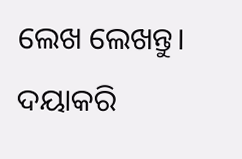ଲେଖ ଲେଖନ୍ତୁ। ଦୟାକରି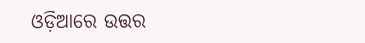ଓଡ଼ିଆରେ ଉତ୍ତର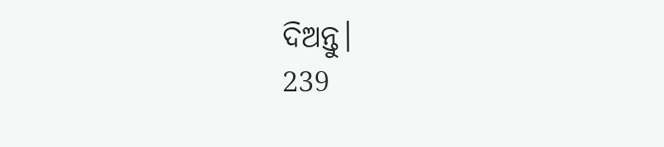ଦିଅନ୍ତୁ।
239